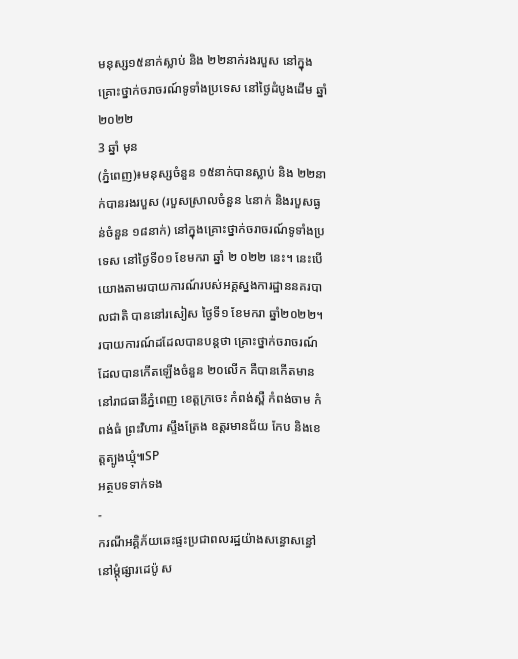មនុស្ស១៥នាក់ស្លាប់ និង ២២នាក់រងរបួស នៅក្នុងគ្រោះថ្នាក់ចរាចរណ៍ទូទាំងប្រទេស នៅថ្ងៃដំបូងដើម ឆ្នាំ២០២២
3 ឆ្នាំ មុន
(ភ្នំពេញ)៖មនុស្សចំនួន ១៥នាក់បានស្លាប់ និង ២២នាក់បានរងរបួស (របួសស្រាលចំនួន ៤នាក់ និងរបួសធ្ងន់ចំនួន ១៨នាក់) នៅក្នុងគ្រោះថ្នាក់ចរាចរណ៍ទូទាំងប្រទេស នៅថ្ងៃទី០១ ខែមករា ឆ្នាំ ២ ០២២ នេះ។ នេះបើយោងតាមរបាយការណ៍របស់អគ្គស្នងការដ្ឋាននគរបាលជាតិ បាននៅរសៀស ថ្ងៃទី១ ខែមករា ឆ្នាំ២០២២។
របាយការណ៍ដដែលបានបន្តថា គ្រោះថ្នាក់ចរាចរណ៍ដែលបានកើតឡើងចំនួន ២០លើក គឺបានកើតមាននៅរាជធានីភ្នំពេញ ខេត្តក្រចេះ កំពង់ស្ពឺ កំពង់ចាម កំពង់ធំ ព្រះវិហារ ស្ទឹងត្រែង ឧត្តរមានជ័យ កែប និងខេត្តត្បូងឃ្មុំ៕SP
អត្ថបទទាក់ទង
-
ករណីអគ្គិភ័យឆេះផ្ទះប្រជាពលរដ្ឋយ៉ាងសន្ធោសន្ធៅ នៅម្ដុំផ្សារដេប៉ូ ស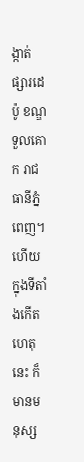ង្កាត់ផ្សារដេប៉ូ ខណ្ឌទួលគោក រាជធានីភ្នំពេញ។ហើយ ក្នុងទីតាំងកើតហេតុនេះ ក៏មានមនុស្ស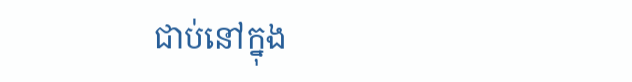ជាប់នៅក្នុង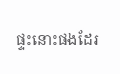ផ្ទះនោះផងដែរ